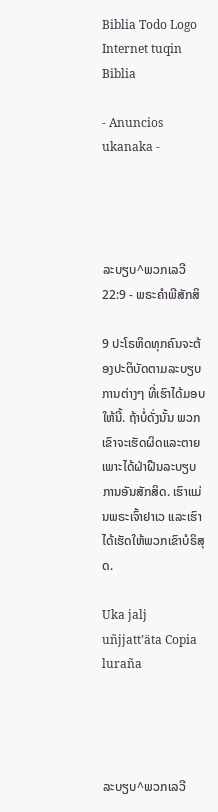Biblia Todo Logo
Internet tuqin Biblia

- Anuncios ukanaka -




ລະບຽບ^ພວກເລວີ 22:9 - ພຣະຄຳພີສັກສິ

9 ປະໂຣຫິດທຸກຄົນຈະຕ້ອງປະຕິບັດຕາມລະບຽບການຕ່າງໆ ທີ່ເຮົາໄດ້ມອບໃຫ້ນີ້. ຖ້າບໍ່ດັ່ງນັ້ນ ພວກເຂົາຈະເຮັດຜິດແລະຕາຍ ເພາະໄດ້ຝ່າຝືນລະບຽບການອັນສັກສິດ. ເຮົາແມ່ນພຣະເຈົ້າຢາເວ ແລະເຮົາໄດ້ເຮັດໃຫ້ພວກເຂົາບໍຣິສຸດ.

Uka jalj uñjjattʼäta Copia luraña




ລະບຽບ^ພວກເລວີ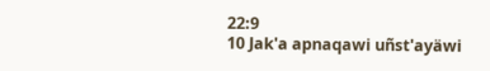22:9
10 Jak'a apnaqawi uñst'ayäwi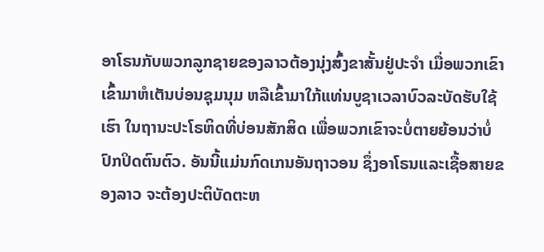ອາໂຣນກັບພວກລູກຊາຍຂອງລາວຕ້ອງນຸ່ງສົ້ງຂາສັ້ນຢູ່ປະຈຳ ເມື່ອພວກເຂົາເຂົ້າມາຫໍເຕັນບ່ອນຊຸມນຸມ ຫລືເຂົ້າມາໃກ້ແທ່ນບູຊາເວລາບົວລະບັດຮັບໃຊ້ເຮົາ ໃນຖານະປະໂຣຫິດທີ່ບ່ອນສັກສິດ ເພື່ອພວກເຂົາຈະບໍ່ຕາຍຍ້ອນວ່າບໍ່ປົກປິດຕົນຕົວ. ອັນນີ້ແມ່ນກົດເກນອັນຖາວອນ ຊຶ່ງອາໂຣນແລະເຊື້ອສາຍຂອງລາວ ຈະຕ້ອງປະຕິບັດຕະຫ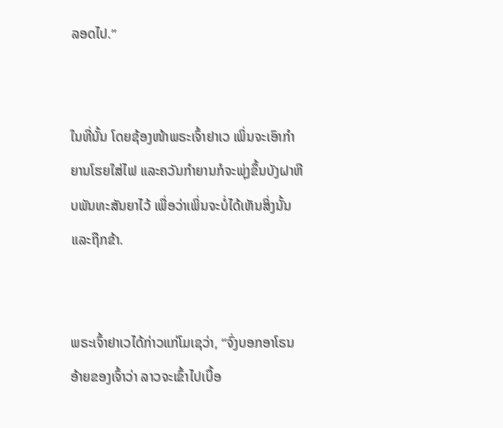ລອດໄປ.”


ໃນທີ່ນັ້ນ ໂດຍຊ້ອງໜ້າພຣະເຈົ້າຢາເວ ເພິ່ນຈະເອົາກຳຍານໂຮຍໃສ່ໄຟ ແລະຄວັນກຳຍານກໍຈະພຸ່ງຂຶ້ນບັງຝາຫີບພັນທະສັນຍາໄວ້ ເພື່ອວ່າເພິ່ນຈະບໍ່ໄດ້ເຫັນສິ່ງນັ້ນ ແລະຖືກຂ້າ.


ພຣະເຈົ້າຢາເວໄດ້ກ່າວແກ່ໂມເຊວ່າ, “ຈົ່ງບອກອາໂຣນອ້າຍຂອງເຈົ້າວ່າ ລາວຈະເຂົ້າໄປເບື້ອ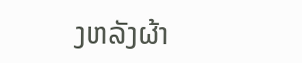ງຫລັງຜ້າ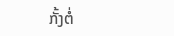ກັ້ງຕໍ່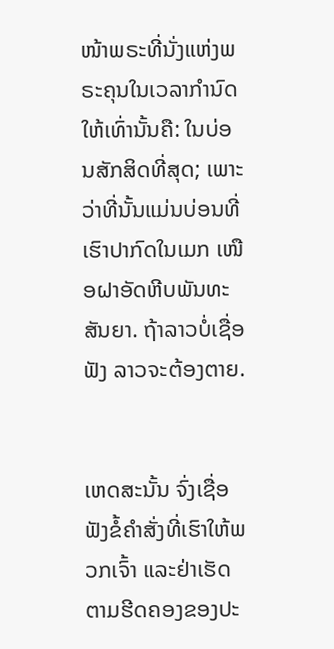ໜ້າພຣະທີ່ນັ່ງແຫ່ງພຣະຄຸນໃນເວລາກຳນົດໃຫ້ເທົ່ານັ້ນຄື: ໃນບ່ອນສັກສິດທີ່ສຸດ; ເພາະວ່າທີ່ນັ້ນແມ່ນບ່ອນທີ່ເຮົາປາກົດໃນເມກ ເໜືອຝາອັດຫີບພັນທະສັນຍາ. ຖ້າລາວບໍ່ເຊື່ອຟັງ ລາວຈະຕ້ອງຕາຍ.


ເຫດສະນັ້ນ ຈົ່ງເຊື່ອຟັງຂໍ້ຄຳສັ່ງທີ່ເຮົາໃຫ້ພວກເຈົ້າ ແລະຢ່າເຮັດຕາມຮີດຄອງຂອງປະ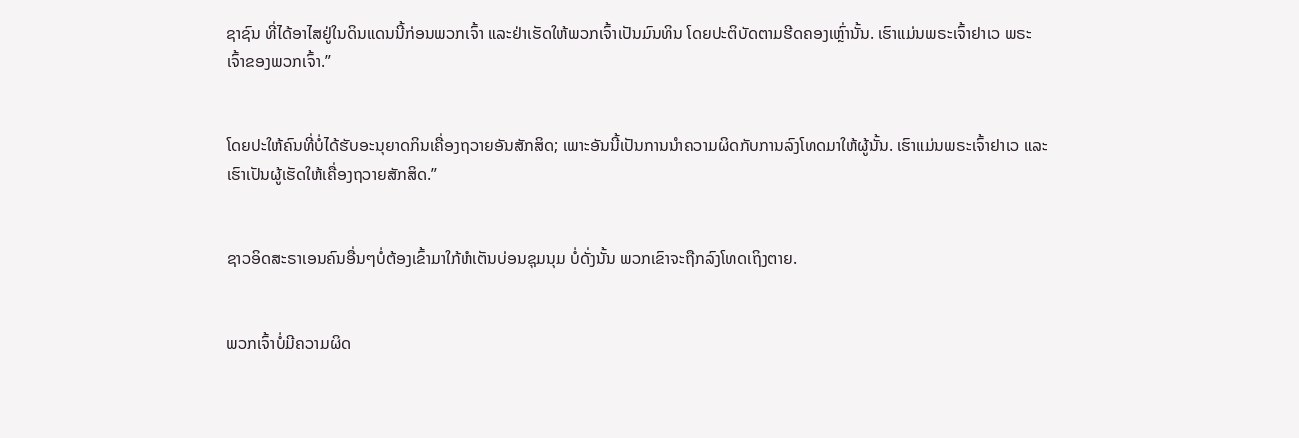ຊາຊົນ ທີ່ໄດ້ອາໄສຢູ່ໃນດິນແດນນີ້ກ່ອນພວກເຈົ້າ ແລະຢ່າເຮັດໃຫ້ພວກເຈົ້າເປັນມົນທິນ ໂດຍປະຕິບັດຕາມຮີດຄອງເຫຼົ່ານັ້ນ. ເຮົາແມ່ນພຣະເຈົ້າຢາເວ ພຣະເຈົ້າຂອງພວກເຈົ້າ.”


ໂດຍປະໃຫ້ຄົນທີ່ບໍ່ໄດ້ຮັບອະນຸຍາດກິນເຄື່ອງຖວາຍອັນສັກສິດ; ເພາະອັນນີ້ເປັນການນຳຄວາມຜິດກັບການລົງໂທດມາໃຫ້ຜູ້ນັ້ນ. ເຮົາແມ່ນພຣະເຈົ້າຢາເວ ແລະເຮົາເປັນຜູ້ເຮັດໃຫ້ເຄື່ອງຖວາຍສັກສິດ.”


ຊາວອິດສະຣາເອນຄົນອື່ນໆບໍ່ຕ້ອງເຂົ້າມາໃກ້ຫໍເຕັນບ່ອນຊຸມນຸມ ບໍ່ດັ່ງນັ້ນ ພວກເຂົາຈະຖືກລົງໂທດເຖິງຕາຍ.


ພວກເຈົ້າບໍ່ມີຄວາມຜິດ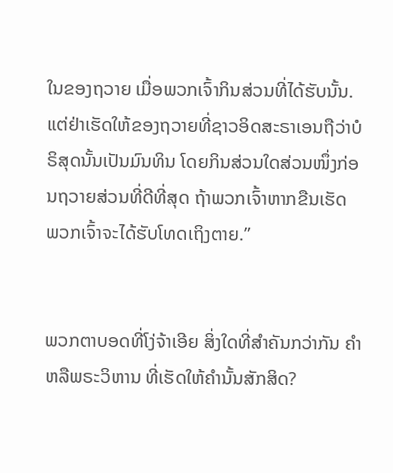ໃນຂອງຖວາຍ ເມື່ອພວກເຈົ້າກິນສ່ວນທີ່ໄດ້ຮັບນັ້ນ. ແຕ່ຢ່າເຮັດໃຫ້ຂອງຖວາຍທີ່ຊາວອິດສະຣາເອນຖືວ່າບໍຣິສຸດນັ້ນເປັນມົນທິນ ໂດຍກິນສ່ວນໃດສ່ວນໜຶ່ງກ່ອນຖວາຍສ່ວນທີ່ດີທີ່ສຸດ ຖ້າພວກເຈົ້າຫາກຂືນເຮັດ ພວກເຈົ້າຈະໄດ້ຮັບໂທດເຖິງຕາຍ.”


ພວກຕາບອດທີ່ໂງ່ຈ້າເອີຍ ສິ່ງໃດທີ່ສຳຄັນກວ່າກັນ ຄຳຫລືພຣະວິຫານ ທີ່ເຮັດໃຫ້ຄຳນັ້ນສັກສິດ?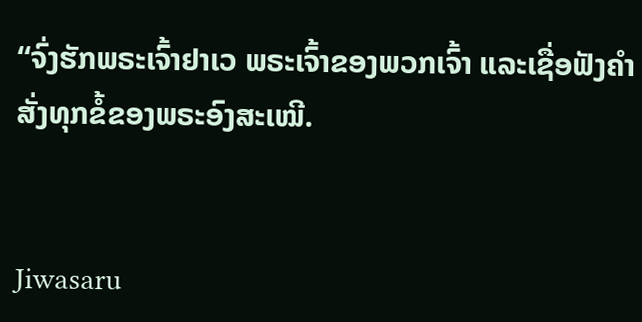“ຈົ່ງຮັກພຣະເຈົ້າຢາເວ ພຣະເຈົ້າຂອງພວກເຈົ້າ ແລະເຊື່ອຟັງຄຳສັ່ງທຸກຂໍ້ຂອງພຣະອົງສະເໝີ.


Jiwasaru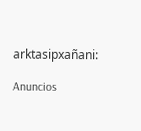arktasipxañani:

Anuncios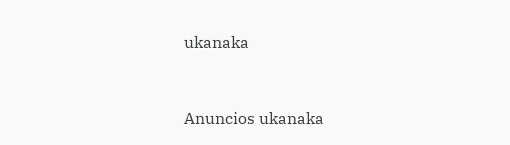ukanaka


Anuncios ukanaka